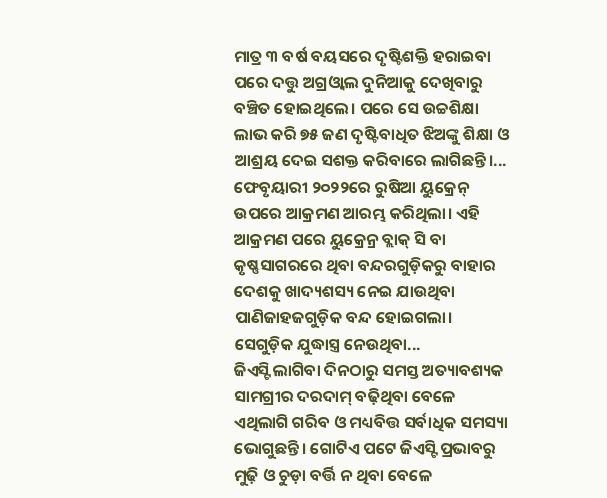ମାତ୍ର ୩ ବର୍ଷ ବୟସରେ ଦୃଷ୍ଟିଶକ୍ତି ହରାଇବା ପରେ ଦତ୍ତୁ ଅଗ୍ରଓ୍ବାଲ ଦୁନିଆକୁ ଦେଖିବାରୁ ବଞ୍ଚିତ ହୋଇଥିଲେ। ପରେ ସେ ଉଚ୍ଚଶିକ୍ଷା ଲାଭ କରି ୭୫ ଜଣ ଦୃଷ୍ଟିବାଧିତ ଝିଅଙ୍କୁ ଶିକ୍ଷା ଓ ଆଶ୍ରୟ ଦେଇ ସଶକ୍ତ କରିବାରେ ଲାଗିଛନ୍ତି।...
ଫେବୃୟାରୀ ୨୦୨୨ରେ ରୁଷିଆ ୟୁକ୍ରେନ୍ ଉପରେ ଆକ୍ରମଣ ଆରମ୍ଭ କରିଥିଲା। ଏହି ଆକ୍ରମଣ ପରେ ୟୁକ୍ରେନ୍ର ବ୍ଲାକ୍ ସି ବା କୃଷ୍ଣସାଗରରେ ଥିବା ବନ୍ଦରଗୁଡ଼ିକରୁ ବାହାର ଦେଶକୁ ଖାଦ୍ୟଶସ୍ୟ ନେଇ ଯାଉଥିବା ପାଣିଜାହଜଗୁଡ଼ିକ ବନ୍ଦ ହୋଇଗଲା। ସେଗୁଡ଼ିକ ଯୁଦ୍ଧାସ୍ତ୍ର ନେଉଥିବା...
ଜିଏସ୍ଟି ଲାଗିବା ଦିନଠାରୁ ସମସ୍ତ ଅତ୍ୟାବଶ୍ୟକ ସାମଗ୍ରୀର ଦରଦାମ୍ ବଢ଼ିଥିବା ବେଳେ ଏଥିଲାଗି ଗରିବ ଓ ମଧ୍ୟବିତ୍ତ ସର୍ବାଧିକ ସମସ୍ୟା ଭୋଗୁଛନ୍ତି। ଗୋଟିଏ ପଟେ ଜିଏସ୍ଟି ପ୍ରଭାବରୁ ମୁଢ଼ି ଓ ଚୁଡ଼ା ବର୍ତ୍ତି ନ ଥିବା ବେଳେ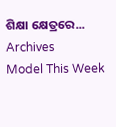ଶିକ୍ଷା କ୍ଷେତ୍ରରେ...
Archives
Model This Week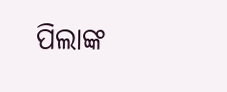ପିଲାଙ୍କ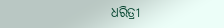ଧରିତ୍ରୀ